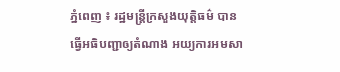ភ្នំពេញ ៖ រដ្ឋមន្ត្រីក្រសួងយុត្តិធម៌ បានធ្វើអធិបញ្ជាឲ្យតំណាង អយ្យការអមសា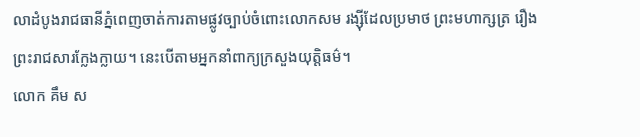លាដំបូងរាជធានីភ្នំពេញចាត់ការតាមផ្លូវច្បាប់ចំពោះលោកសម រង្ស៊ីដែលប្រមាថ ព្រះមហាក្សត្រ រឿងព្រះរាជសារក្លែងក្លាយ។ នេះបើតាមអ្នកនាំពាក្យក្រសួងយុត្តិធម៌។
លោក គឹម ស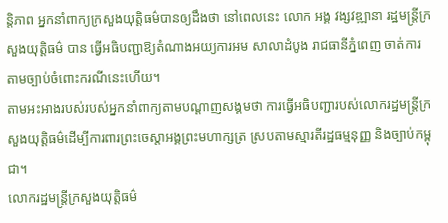ន្តិភាព អ្នកនាំពាក្យក្រសួងយុត្តិធម៌បានឲ្យដឹងថា នៅពេលនេះ លោក អង្គ វង្សវឌ្ឍានា រដ្ឋមន្ត្រីក្រសួងយុត្តិធម៌ បាន ធ្វើអធិបញ្ជាឱ្យតំណាងអយ្យការអម សាលាដំបូង រាជធានីភ្នំពេញ ចាត់ការតាមច្បាប់ចំពោះករណីនេះហើយ។
តាមអះអាងរបស់របស់អ្នកនាំពាក្យតាមបណ្តាញសង្គមថា ការធ្វើអធិបញ្ជារបស់លោករដ្ឋមន្ត្រីក្រសួងយុត្តិធម៌ដើម្បីការពារព្រះចេស្តាអង្គព្រះមហាក្សត្រ ស្របតាមស្មារតីរដ្ឋធម្មនុញ្ញ និងច្បាប់កម្ពុជា។
លោករដ្ឋមន្ត្រីក្រសួងយុត្តិធម៌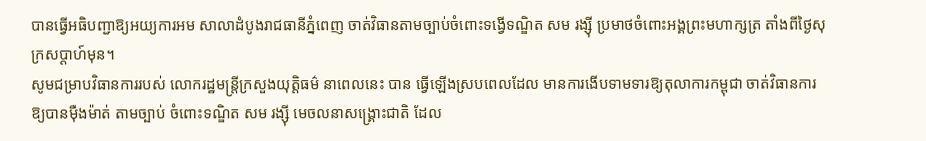បានធ្វើអធិបញ្ជាឱ្យអយ្យការអម សាលាដំបូងរាជធានីភ្នំពេញ ចាត់វិធានតាមច្បាប់ចំពោះទង្វើទណ្ឌិត សម រង្ស៊ី ប្រមាថចំពោះអង្គព្រះមហាក្សត្រ តាំងពីថ្ងៃសុក្រសប្តាហ៍មុន។
សូមជម្រាបវិធានការរបស់ លោករដ្ឋមន្ត្រីក្រសួងយុត្តិធម៌ នាពេលនេះ បាន ធ្វើឡើងស្របពេលដែល មានការងើបទាមទារឱ្យតុលាការកម្ពុជា ចាត់វិធានការឱ្យបានម៉ឺងម៉ាត់ តាមច្បាប់ ចំពោះទណ្ឌិត សម រង្ស៊ី មេចលនាសង្គ្រោះជាតិ ដែល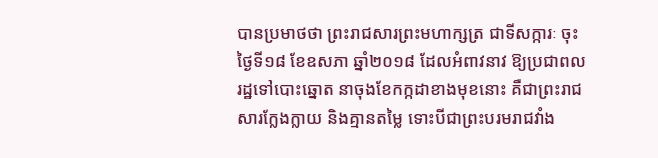បានប្រមាថថា ព្រះរាជសារព្រះមហាក្សត្រ ជាទីសក្ការៈ ចុះថ្ងៃទី១៨ ខែឧសភា ឆ្នាំ២០១៨ ដែលអំពាវនាវ ឱ្យប្រជាពលរដ្ឋទៅបោះឆ្នោត នាចុងខែកក្កដាខាងមុខនោះ គឺជាព្រះរាជ សារក្លែងក្លាយ និងគ្មានតម្លៃ ទោះបីជាព្រះបរមរាជវាំង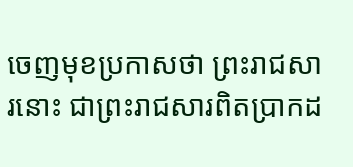ចេញមុខប្រកាសថា ព្រះរាជសារនោះ ជាព្រះរាជសារពិតប្រាកដ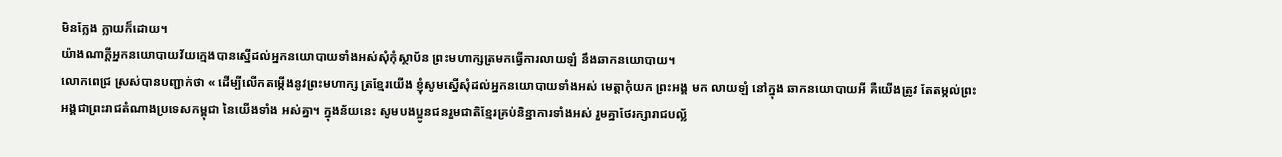មិនក្លែង ក្លាយក៏ដោយ។
យ៉ាងណាក្តីអ្នកនយោបាយវ័យក្មេងបានស្នើដល់អ្នកនយោបាយទាំងអស់សុំកុំស្ថាប័ន ព្រះមហាក្សត្រមកធ្វើការលាយឡំ នឹងឆាកនយោបាយ។
លោកពេជ្រ ស្រស់បានបញ្ជាក់ថា « ដើម្បីលើកតម្កើងនូវព្រះមហាក្ស ត្រខ្មែរយើង ខ្ញុំសូមស្នើសុំដល់អ្នកនយោបាយទាំងអស់ មេត្តាកុំយក ព្រះអង្គ មក លាយឡំ នៅក្នុង ឆាកនយោបាយអី គឺយើងត្រូវ តែតម្កល់ព្រះអង្គជាព្រះរាជតំណាងប្រទេសកម្ពុជា នៃយើងទាំង អស់គ្នា។ ក្នុងន័យនេះ សូមបងប្អូនជនរួមជាតិខ្មែរគ្រប់និន្នាការទាំងអស់ រួមគ្នាថែរក្សារាជបល្ល័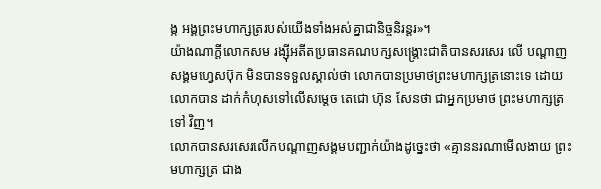ង្ក អង្គព្រះមហាក្សត្ររបស់យើងទាំងអស់គ្នាជានិច្ចនិរន្តរ»។
យ៉ាងណាក្តីលោកសម រង្ស៊ីអតីតប្រធានគណបក្សសង្គ្រោះជាតិបានសរសេរ លើ បណ្តាញ សង្គមហ្វេសប៊ុក មិនបានទទួលស្គាល់ថា លោកបានប្រមាថព្រះមហាក្សត្រនោះទេ ដោយ លោកបាន ដាក់កំហុសទៅលើសម្តេច តេជោ ហ៊ុន សែនថា ជាអ្នកប្រមាថ ព្រះមហាក្សត្រ ទៅ វិញ។
លោកបានសរសេរលើកបណ្តាញសង្គមបញ្ជាក់យ៉ាងដូច្នេះថា «គ្មាននរណាមើលងាយ ព្រះ មហាក្សត្រ ជាង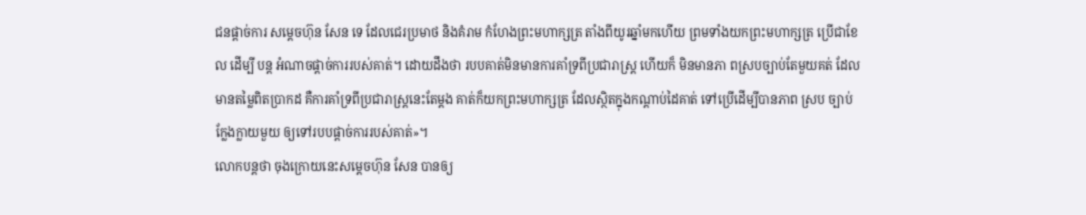ជនផ្តាច់ការ សម្តេចហ៊ុន សែន ទេ ដែលជេរប្រមាថ និងគំរាម កំហែងព្រះមហាក្សត្រ តាំងពីយូរឆ្នាំមកហើយ ព្រមទាំងយកព្រះមហាក្សត្រ ប្រើជាខែល ដើម្បី បន្ត អំណាចផ្តាច់ការរបស់គាត់។ ដោយដឹងថា របបគាត់មិនមានការគាំទ្រពីប្រជារាស្ត្រ ហើយក៏ មិនមានភា ពស្របច្បាប់តែមួយគត់ ដែលមានតម្លៃពិតប្រាកដ គឺការគាំទ្រពីប្រជារាស្ត្រនេះតែម្តង គាត់ក៏យកព្រះមហាក្សត្រ ដែលស្ថិតក្នុងកណ្តាប់ដៃគាត់ ទៅប្រើដើម្បីបានភាព ស្រប ច្បាប់ក្លែងក្លាយមួយ ឲ្យទៅរបបផ្តាច់ការរបស់គាត់»។
លោកបន្តថា ចុងក្រោយនេះសម្តេចហ៊ុន សែន បានឲ្យ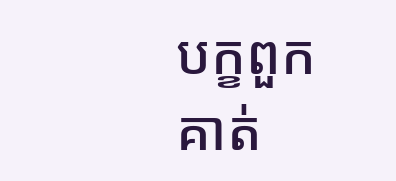បក្ខពួកគាត់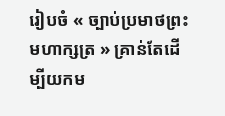រៀបចំ « ច្បាប់ប្រមាថព្រះមហាក្សត្រ » គ្រាន់តែដើម្បីយកម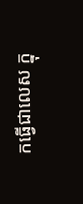កធ្វើជាលេស ក្នុ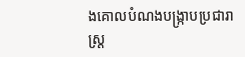ងគោលបំណងបង្ក្រាបប្រជារាស្ត្រ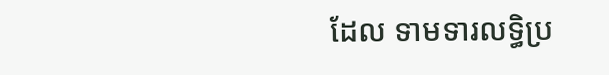ដែល ទាមទារលទ្ធិប្រ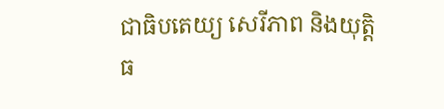ជាធិបតេយ្យ សេរីភាព និងយុត្តិធ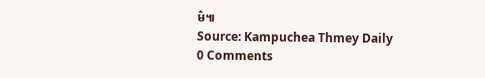ម៌៕
Source: Kampuchea Thmey Daily
0 Comments